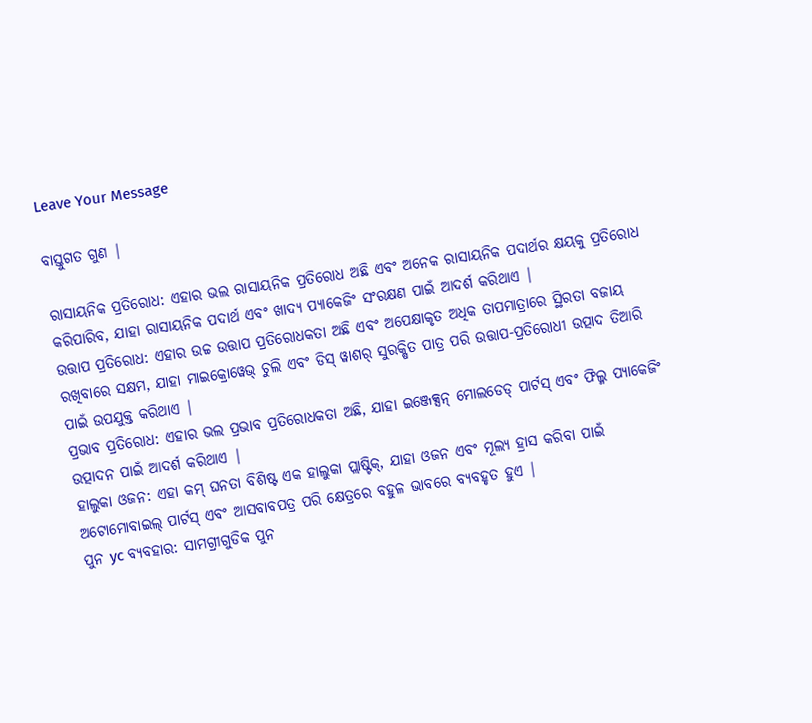Leave Your Message

ବାସ୍ତୁଗତ ଗୁଣ |

ରାସାୟନିକ ପ୍ରତିରୋଧ: ଏହାର ଭଲ ରାସାୟନିକ ପ୍ରତିରୋଧ ଅଛି ଏବଂ ଅନେକ ରାସାୟନିକ ପଦାର୍ଥର କ୍ଷୟକୁ ପ୍ରତିରୋଧ କରିପାରିବ, ଯାହା ରାସାୟନିକ ପଦାର୍ଥ ଏବଂ ଖାଦ୍ୟ ପ୍ୟାକେଜିଂ ସଂରକ୍ଷଣ ପାଇଁ ଆଦର୍ଶ କରିଥାଏ |
ଉତ୍ତାପ ପ୍ରତିରୋଧ: ଏହାର ଉଚ୍ଚ ଉତ୍ତାପ ପ୍ରତିରୋଧକତା ଅଛି ଏବଂ ଅପେକ୍ଷାକୃତ ଅଧିକ ତାପମାତ୍ରାରେ ସ୍ଥିରତା ବଜାୟ ରଖିବାରେ ସକ୍ଷମ, ଯାହା ମାଇକ୍ରୋୱେଭ୍ ଚୁଲି ଏବଂ ଡିସ୍ ୱାଶର୍ ସୁରକ୍ଷିତ ପାତ୍ର ପରି ଉତ୍ତାପ-ପ୍ରତିରୋଧୀ ଉତ୍ପାଦ ତିଆରି ପାଇଁ ଉପଯୁକ୍ତ କରିଥାଏ |
ପ୍ରଭାବ ପ୍ରତିରୋଧ: ଏହାର ଭଲ ପ୍ରଭାବ ପ୍ରତିରୋଧକତା ଅଛି, ଯାହା ଇଞ୍ଜେକ୍ସନ୍ ମୋଲଡେଡ୍ ପାର୍ଟସ୍ ଏବଂ ଫିଲ୍ମ ପ୍ୟାକେଜିଂ ଉତ୍ପାଦନ ପାଇଁ ଆଦର୍ଶ କରିଥାଏ |
ହାଲୁକା ଓଜନ: ଏହା କମ୍ ଘନତା ବିଶିଷ୍ଟ ଏକ ହାଲୁକା ପ୍ଲାଷ୍ଟିକ୍, ଯାହା ଓଜନ ଏବଂ ମୂଲ୍ୟ ହ୍ରାସ କରିବା ପାଇଁ ଅଟୋମୋବାଇଲ୍ ପାର୍ଟସ୍ ଏବଂ ଆସବାବପତ୍ର ପରି କ୍ଷେତ୍ରରେ ବହୁଳ ଭାବରେ ବ୍ୟବହୃତ ହୁଏ |
ପୁନ yc ବ୍ୟବହାର: ସାମଗ୍ରୀଗୁଡିକ ପୁନ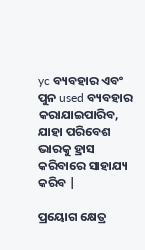yc ବ୍ୟବହାର ଏବଂ ପୁନ used ବ୍ୟବହାର କରାଯାଇପାରିବ, ଯାହା ପରିବେଶ ଭାରକୁ ହ୍ରାସ କରିବାରେ ସାହାଯ୍ୟ କରିବ |

ପ୍ରୟୋଗ କ୍ଷେତ୍ର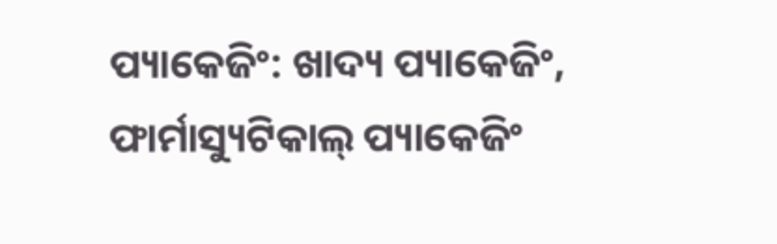ପ୍ୟାକେଜିଂ: ଖାଦ୍ୟ ପ୍ୟାକେଜିଂ, ଫାର୍ମାସ୍ୟୁଟିକାଲ୍ ପ୍ୟାକେଜିଂ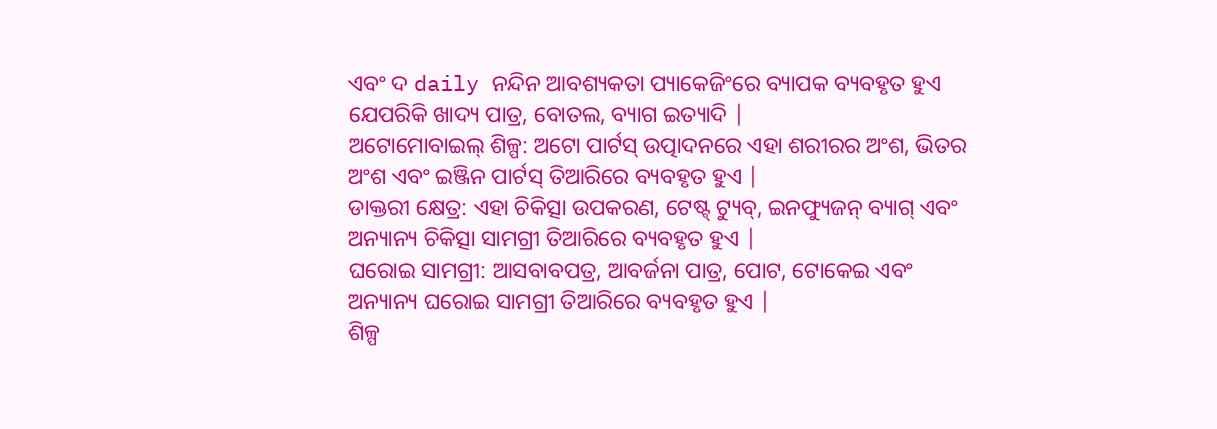ଏବଂ ଦ daily ନନ୍ଦିନ ଆବଶ୍ୟକତା ପ୍ୟାକେଜିଂରେ ବ୍ୟାପକ ବ୍ୟବହୃତ ହୁଏ ଯେପରିକି ଖାଦ୍ୟ ପାତ୍ର, ବୋତଲ, ବ୍ୟାଗ ଇତ୍ୟାଦି |
ଅଟୋମୋବାଇଲ୍ ଶିଳ୍ପ: ଅଟୋ ପାର୍ଟସ୍ ଉତ୍ପାଦନରେ ଏହା ଶରୀରର ଅଂଶ, ଭିତର ଅଂଶ ଏବଂ ଇଞ୍ଜିନ ପାର୍ଟସ୍ ତିଆରିରେ ବ୍ୟବହୃତ ହୁଏ |
ଡାକ୍ତରୀ କ୍ଷେତ୍ର: ଏହା ଚିକିତ୍ସା ଉପକରଣ, ଟେଷ୍ଟ୍ ଟ୍ୟୁବ୍, ଇନଫ୍ୟୁଜନ୍ ବ୍ୟାଗ୍ ଏବଂ ଅନ୍ୟାନ୍ୟ ଚିକିତ୍ସା ସାମଗ୍ରୀ ତିଆରିରେ ବ୍ୟବହୃତ ହୁଏ |
ଘରୋଇ ସାମଗ୍ରୀ: ଆସବାବପତ୍ର, ଆବର୍ଜନା ପାତ୍ର, ପୋଟ, ଟୋକେଇ ଏବଂ ଅନ୍ୟାନ୍ୟ ଘରୋଇ ସାମଗ୍ରୀ ତିଆରିରେ ବ୍ୟବହୃତ ହୁଏ |
ଶିଳ୍ପ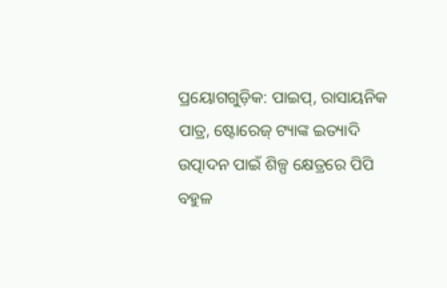ପ୍ରୟୋଗଗୁଡ଼ିକ: ପାଇପ୍, ରାସାୟନିକ ପାତ୍ର, ଷ୍ଟୋରେଜ୍ ଟ୍ୟାଙ୍କ ଇତ୍ୟାଦି ଉତ୍ପାଦନ ପାଇଁ ଶିଳ୍ପ କ୍ଷେତ୍ରରେ ପିପି ବହୁଳ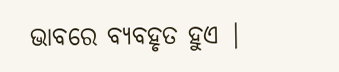ଭାବରେ ବ୍ୟବହୃତ ହୁଏ |